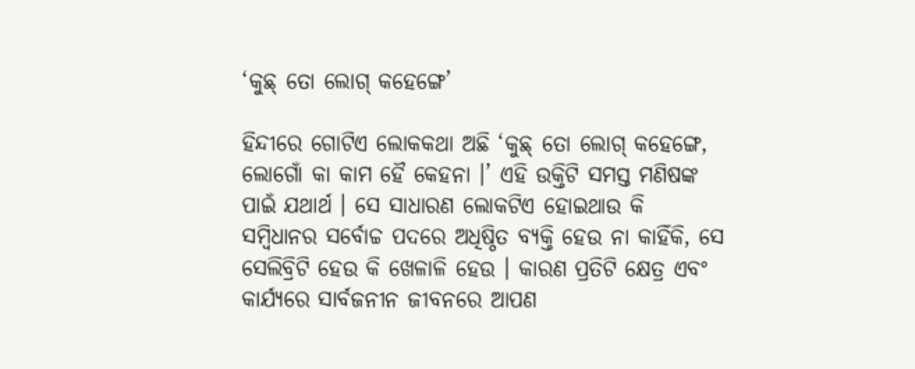‘କୁଛ୍ ତୋ ଲୋଗ୍ କହେଙ୍ଗେ’

ହିନ୍ଦୀରେ ଗୋଟିଏ ଲୋକକଥା ଅଛି ‘କୁଛ୍ ତୋ ଲୋଗ୍ କହେଙ୍ଗେ, ଲୋଗୋଁ କା କାମ ହୈ କେହନା ।’ ଏହି ଉକ୍ତିଟି ସମସ୍ତ ମଣିଷଙ୍କ ପାଇଁ ଯଥାର୍ଥ । ସେ ସାଧାରଣ ଲୋକଟିଏ ହୋଇଥାଉ କି ସମ୍ବିଧାନର ସର୍ବୋଚ୍ଚ ପଦରେ ଅଧିଷ୍ଠିତ ବ୍ୟକ୍ତି ହେଉ ନା କାହିଁକି, ସେ ସେଲିବ୍ରିଟି ହେଉ କି ଖେଳାଳି ହେଉ । କାରଣ ପ୍ରତିଟି କ୍ଷେତ୍ର ଏବଂ କାର୍ଯ୍ୟରେ ସାର୍ବଜନୀନ ଜୀବନରେ ଆପଣ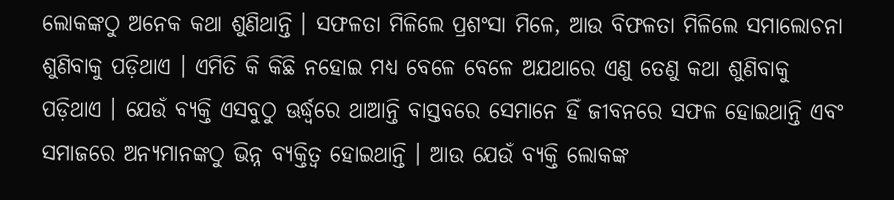ଲୋକଙ୍କଠୁ ଅନେକ କଥା ଶୁଣିଥାନ୍ତି । ସଫଳତା ମିଳିଲେ ପ୍ରଶଂସା ମିଳେ, ଆଉ ବିଫଳତା ମିଳିଲେ ସମାଲୋଚନା ଶୁଣିବାକୁ ପଡ଼ିଥାଏ । ଏମିତି କି କିଛି ନହୋଇ ମଧ୍ୟ ବେଳେ ବେଳେ ଅଯଥାରେ ଏଣୁ ତେଣୁ କଥା ଶୁଣିବାକୁ ପଡ଼ିଥାଏ । ଯେଉଁ ବ୍ୟକ୍ତି ଏସବୁଠୁ ଊର୍ଦ୍ଧ୍ୱରେ ଥାଆନ୍ତି ବାସ୍ତବରେ ସେମାନେ ହିଁ ଜୀବନରେ ସଫଳ ହୋଇଥାନ୍ତି ଏବଂ ସମାଜରେ ଅନ୍ୟମାନଙ୍କଠୁ ଭିନ୍ନ ବ୍ୟକ୍ତିତ୍ୱ ହୋଇଥାନ୍ତି । ଆଉ ଯେଉଁ ବ୍ୟକ୍ତି ଲୋକଙ୍କ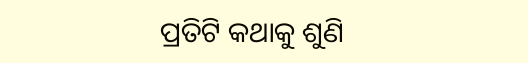ପ୍ରତିଟି କଥାକୁ ଶୁଣି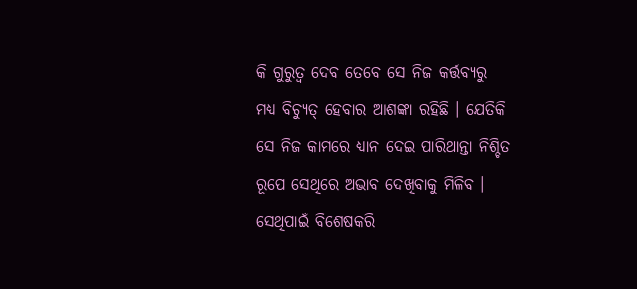କି ଗୁରୁତ୍ୱ ଦେବ ତେବେ ସେ ନିଜ କର୍ତ୍ତବ୍ୟରୁ ମଧ୍ୟ ବିଚ୍ୟୁତ୍ ହେବାର ଆଶଙ୍କା ରହିଛି । ଯେତିକି ସେ ନିଜ କାମରେ ଧ୍ୟାନ ଦେଇ ପାରିଥାନ୍ତା ନିଶ୍ଚିତ ରୂପେ ସେଥିରେ ଅଭାବ ଦେଖିବାକୁ ମିଳିବ । ସେଥିପାଇଁ ବିଶେଷକରି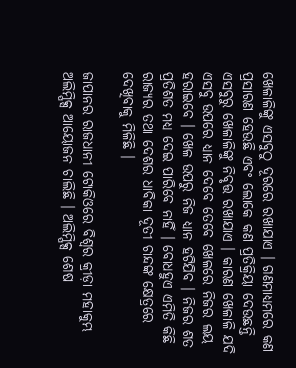ଖେଳାଳିଙ୍କୁ ଏସବୁଠୁ ଦୂରରେ ରଖାଯାଏ । ଗଣମାଧ୍ୟମରେ କଣ ପ୍ରସାରଣ ହେଉଛି ଏବଂ ଲୋକେ କଣ ପ୍ରତିକ୍ରିୟା ଦେଉଛନ୍ତି ଏସବୁରୁ ଖେଳାଳିଙ୍କୁ ନିବୃତ୍ତ ରଖାଯାଏ । କାରଣ ଖେଳାଳି ଯଦି ଏସବୁ ଉପରେ ଧ୍ୟାନ ଦେବେ ତେବେ ଖେଳରେ ନିଜର ଲୟ ହରାଇବେ । ଖେଳ ଉପରୁ ନିଜ ଧ୍ୟାନ ହଟିଯିବ । ନିଜର ଶତ ପ୍ରତିଶତ ମଧ୍ୟ ଦେଇ ପାରିବେ ନାହିଁ । ବୋଧହୁଏ ଏମିତି କିଛି ରାଜ୍ୟର ତଥା ଦେଶର ଧାବିକା ଦୂତୀ ଚାନ୍ଦଙ୍କ କ୍ଷେତ୍ରରେ ଦେଖିବାକୁ ମିଳିଛି ।

ଜାପାନର ରାଜଧାନୀ ଟୋକିଓରେ ବିଶ୍ୱର କ୍ରୀଡ଼ା ମହାକୁମ୍ଭ ଅଲିମ୍ପିକ୍ସ ଆୟୋଜନ ଚାଲିଛି । ଅଲିମ୍ପିକ୍ସ ଶେଷ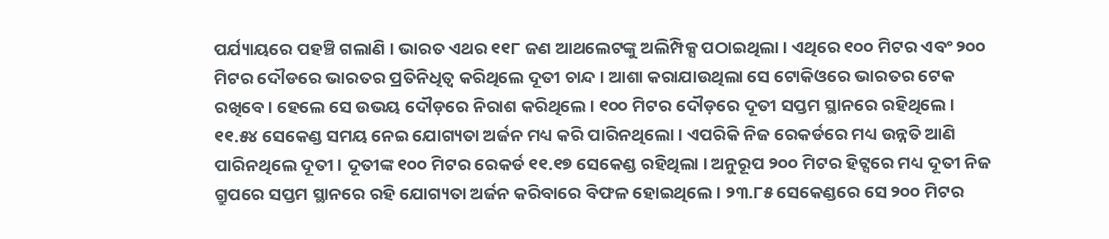ପର୍ଯ୍ୟାୟରେ ପହଞ୍ଚି ଗଲାଣି । ଭାରତ ଏଥର ୧୧୮ ଜଣ ଆଥଲେଟଙ୍କୁ ଅଲିମ୍ପିକ୍ସ ପଠାଇଥିଲା । ଏଥିରେ ୧୦୦ ମିଟର ଏବଂ ୨୦୦ ମିଟର ଦୌଡରେ ଭାରତର ପ୍ରତିନିଧିତ୍ୱ କରିଥିଲେ ଦୂତୀ ଚାନ୍ଦ । ଆଶା କରାଯାଉଥିଲା ସେ ଟୋକିଓରେ ଭାରତର ଟେକ ରଖିବେ । ହେଲେ ସେ ଉଭୟ ଦୌଡ଼ରେ ନିରାଶ କରିଥିଲେ । ୧୦୦ ମିଟର ଦୌଡ଼ରେ ଦୂତୀ ସପ୍ତମ ସ୍ଥାନରେ ରହିଥିଲେ । ୧୧.୫୪ ସେକେଣ୍ଡ ସମୟ ନେଇ ଯୋଗ୍ୟତା ଅର୍ଜନ ମଧ୍ୟ କରି ପାରିନଥିଲୋ । ଏପରିକି ନିଜ ରେକର୍ଡରେ ମଧ୍ୟ ଉନ୍ନତି ଆଣି ପାରିନଥିଲେ ଦୂତୀ । ଦୂତୀଙ୍କ ୧୦୦ ମିଟର ରେକର୍ଡ ୧୧.୧୭ ସେକେଣ୍ଡ ରହିଥିଲା । ଅନୁରୂପ ୨୦୦ ମିଟର ହିଟ୍ସରେ ମଧ୍ୟ ଦୂତୀ ନିଜ ଗ୍ରୁପରେ ସପ୍ତମ ସ୍ଥାନରେ ରହି ଯୋଗ୍ୟତା ଅର୍ଜନ କରିବାରେ ବିଫଳ ହୋଇଥିଲେ । ୨୩.୮୫ ସେକେଣ୍ଡରେ ସେ ୨୦୦ ମିଟର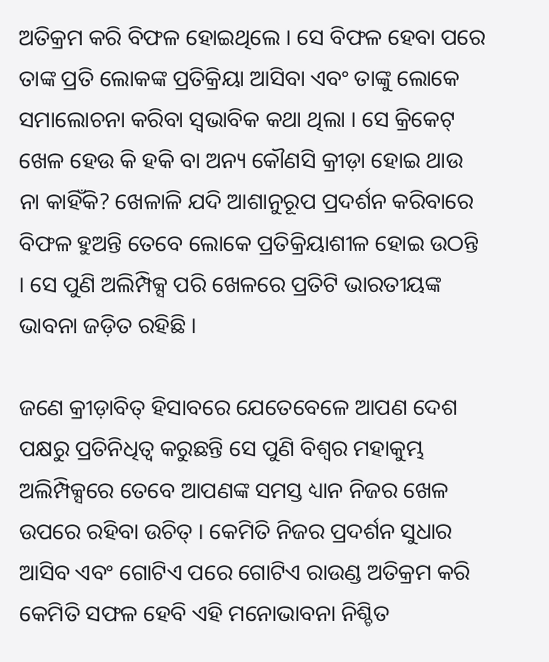ଅତିକ୍ରମ କରି ବିଫଳ ହୋଇଥିଲେ । ସେ ବିଫଳ ହେବା ପରେ ତାଙ୍କ ପ୍ରତି ଲୋକଙ୍କ ପ୍ରତିକ୍ରିୟା ଆସିବା ଏବଂ ତାଙ୍କୁ ଲୋକେ ସମାଲୋଚନା କରିବା ସ୍ୱଭାବିକ କଥା ଥିଲା । ସେ କ୍ରିକେଟ୍ ଖେଳ ହେଉ କି ହକି ବା ଅନ୍ୟ କୌଣସି କ୍ରୀଡ଼ା ହୋଇ ଥାଉ ନା କାହିଁକି? ଖେଳାଳି ଯଦି ଆଶାନୁରୂପ ପ୍ରଦର୍ଶନ କରିବାରେ ବିଫଳ ହୁଅନ୍ତି ତେବେ ଲୋକେ ପ୍ରତିକ୍ରିୟାଶୀଳ ହୋଇ ଉଠନ୍ତି । ସେ ପୁଣି ଅଲିମ୍ପିକ୍ସ ପରି ଖେଳରେ ପ୍ରତିଟି ଭାରତୀୟଙ୍କ ଭାବନା ଜଡ଼ିତ ରହିଛି ।

ଜଣେ କ୍ରୀଡ଼ାବିତ୍ ହିସାବରେ ଯେତେବେଳେ ଆପଣ ଦେଶ ପକ୍ଷରୁ ପ୍ରତିନିଧିତ୍ୱ କରୁଛନ୍ତି ସେ ପୁଣି ବିଶ୍ୱର ମହାକୁମ୍ଭ ଅଲିମ୍ପିକ୍ସରେ ତେବେ ଆପଣଙ୍କ ସମସ୍ତ ଧ୍ୟାନ ନିଜର ଖେଳ ଉପରେ ରହିବା ଉଚିତ୍ । କେମିତି ନିଜର ପ୍ରଦର୍ଶନ ସୁଧାର ଆସିବ ଏବଂ ଗୋଟିଏ ପରେ ଗୋଟିଏ ରାଉଣ୍ଡ ଅତିକ୍ରମ କରି କେମିତି ସଫଳ ହେବି ଏହି ମନୋଭାବନା ନିଶ୍ଚିତ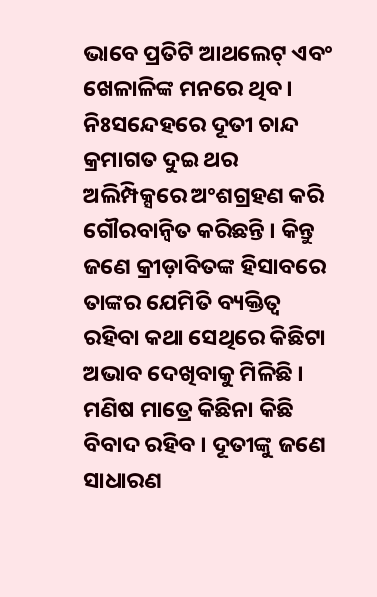ଭାବେ ପ୍ରତିଟି ଆଥଲେଟ୍ ଏବଂ ଖେଳାଳିଙ୍କ ମନରେ ଥିବ । ନିଃସନ୍ଦେହରେ ଦୂତୀ ଚାନ୍ଦ କ୍ରମାଗତ ଦୁଇ ଥର ଅଲିମ୍ପିକ୍ସରେ ଅଂଶଗ୍ରହଣ କରି ଗୌରବାନ୍ୱିତ କରିଛନ୍ତି । କିନ୍ତୁ ଜଣେ କ୍ରୀଡ଼ାବିତଙ୍କ ହିସାବରେ ତାଙ୍କର ଯେମିତି ବ୍ୟକ୍ତିତ୍ୱ ରହିବା କଥା ସେଥିରେ କିଛିଟା ଅଭାବ ଦେଖିବାକୁ ମିଳିଛି । ମଣିଷ ମାତ୍ରେ କିଛିନା କିଛି ବିବାଦ ରହିବ । ଦୂତୀଙ୍କୁ ଜଣେ ସାଧାରଣ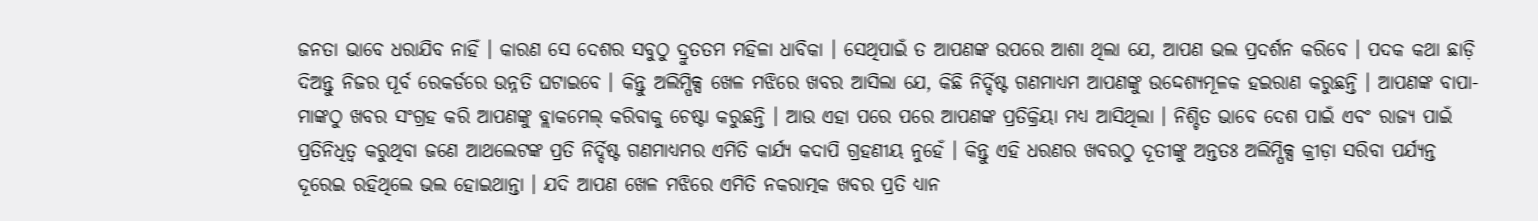ଜନତା ଭାବେ ଧରାଯିବ ନାହିଁ । କାରଣ ସେ ଦେଶର ସବୁଠୁ ଦ୍ରୁତତମ ମହିଳା ଧାବିକା । ସେଥିପାଇଁ ତ ଆପଣଙ୍କ ଉପରେ ଆଶା ଥିଲା ଯେ, ଆପଣ ଭଲ ପ୍ରଦର୍ଶନ କରିବେ । ପଦକ କଥା ଛାଡ଼ି ଦିଅନ୍ତୁ ନିଜର ପୂର୍ବ ରେକର୍ଡରେ ଉନ୍ନତି ଘଟାଇବେ । କିନ୍ତୁ ଅଲିମ୍ପିକ୍ସ ଖେଳ ମଝିରେ ଖବର ଆସିଲା ଯେ, କିଛି ନିର୍ଦ୍ଦିଷ୍ଟ ଗଣମାଧ୍ୟମ ଆପଣଙ୍କୁ ଉଦ୍ଦେଶ୍ୟମୂଳକ ହଇରାଣ କରୁଛନ୍ତି । ଆପଣଙ୍କ ବାପା-ମାଙ୍କଠୁ ଖବର ସଂଗ୍ରହ କରି ଆପଣଙ୍କୁ ବ୍ଲାକମେଲ୍ କରିବାକୁ ଚେଷ୍ଟା କରୁଛନ୍ତି । ଆଉ ଏହା ପରେ ପରେ ଆପଣଙ୍କ ପ୍ରତିକ୍ରିୟା ମଧ୍ୟ ଆସିଥିଲା । ନିଶ୍ଚିତ ଭାବେ ଦେଶ ପାଇଁ ଏବଂ ରାଜ୍ୟ ପାଇଁ ପ୍ରତିନିଧିତ୍ୱ କରୁଥିବା ଜଣେ ଆଥଲେଟଙ୍କ ପ୍ରତି ନିର୍ଦ୍ଦିଷ୍ଟ ଗଣମାଧ୍ୟମର ଏମିତି କାର୍ଯ୍ୟ କଦାପି ଗ୍ରହଣୀୟ ନୁହେଁ । କିନ୍ତୁ ଏହି ଧରଣର ଖବରଠୁ ଦୂତୀଙ୍କୁ ଅନ୍ତତଃ ଅଲିମ୍ପିକ୍ସ କ୍ରୀଡ଼ା ସରିବା ପର୍ଯ୍ୟନ୍ତ ଦୂରେଇ ରହିଥିଲେ ଭଲ ହୋଇଥାନ୍ତା । ଯଦି ଆପଣ ଖେଳ ମଝିରେ ଏମିତି ନକରାତ୍ମକ ଖବର ପ୍ରତି ଧ୍ୟାନ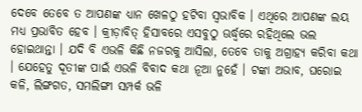ଦେବେ ତେବେ ତ ଆପଣଙ୍କ ଧ୍ୟାନ ଖେଳଠୁ ହଟିବା ସ୍ୱଭାବିକ । ଏଥିରେ ଆପଣଙ୍କ ଲୟ ମଧ୍ୟ ପ୍ରଭାବିତ ହେବ । କ୍ରୀଡ଼ାବିତ୍ ହିସାବରେ ଏସବୁଠୁ ଊର୍ଦ୍ଧ୍ୱରେ ରହିଥିଲେ ଭଲ ହୋଇଥାନ୍ତା । ଯଦି ବି ଏଭଳି କିଛି ନଜରକୁ ଆସିଲା, ତେବେ ତାକୁ ଅଗ୍ରାହ୍ୟ କରିବା କଥା । ଯେହେତୁ ଦୂତୀଙ୍କ ପାଇଁ ଏଭଳି ବିବାଦ କଥା ନୂଆ ନୁହେଁ । ଟଙ୍କା ଅଭାବ, ଘରୋଇ କଳି, ଲିଙ୍ଗଗତ, ସମଲିଙ୍ଗୀ ସମ୍ପର୍କ ଭଳି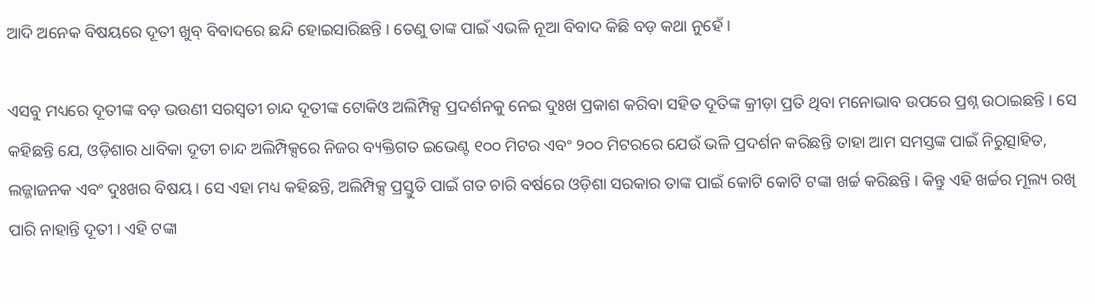ଆଦି ଅନେକ ବିଷୟରେ ଦୂତୀ ଖୁବ୍ ବିବାଦରେ ଛନ୍ଦି ହୋଇସାରିଛନ୍ତି । ତେଣୁ ତାଙ୍କ ପାଇଁ ଏଭଳି ନୂଆ ବିବାଦ କିଛି ବଡ଼ କଥା ନୁହେଁ ।

ଏସବୁ ମଧ୍ୟରେ ଦୂତୀଙ୍କ ବଡ଼ ଭଉଣୀ ସରସ୍ୱତୀ ଚାନ୍ଦ ଦୂତୀଙ୍କ ଟୋକିଓ ଅଲିମ୍ପିକ୍ସ ପ୍ରଦର୍ଶନକୁ ନେଇ ଦୁଃଖ ପ୍ରକାଶ କରିବା ସହିତ ଦୂତିଙ୍କ କ୍ରୀଡ଼ା ପ୍ରତି ଥିବା ମନୋଭାବ ଉପରେ ପ୍ରଶ୍ନ ଉଠାଇଛନ୍ତି । ସେ କହିଛନ୍ତି ଯେ, ଓଡ଼ିଶାର ଧାବିକା ଦୂତୀ ଚାନ୍ଦ ଅଲିମ୍ପିକ୍ସରେ ନିଜର ବ୍ୟକ୍ତିଗତ ଇଭେଣ୍ଟ ୧୦୦ ମିଟର ଏବଂ ୨୦୦ ମିଟରରେ ଯେଉଁ ଭଳି ପ୍ରଦର୍ଶନ କରିଛନ୍ତି ତାହା ଆମ ସମସ୍ତଙ୍କ ପାଇଁ ନିରୁତ୍ସାହିତ, ଲଜ୍ଜାଜନକ ଏବଂ ଦୁଃଖର ବିଷୟ । ସେ ଏହା ମଧ୍ୟ କହିଛନ୍ତି, ଅଲିମ୍ପିକ୍ସ ପ୍ରସ୍ତୁତି ପାଇଁ ଗତ ଚାରି ବର୍ଷରେ ଓଡ଼ିଶା ସରକାର ତାଙ୍କ ପାଇଁ କୋଟି କୋଟି ଟଙ୍କା ଖର୍ଚ୍ଚ କରିଛନ୍ତି । କିନ୍ତୁ ଏହି ଖର୍ଚ୍ଚର ମୂଲ୍ୟ ରଖି ପାରି ନାହାନ୍ତି ଦୂତୀ । ଏହି ଟଙ୍କା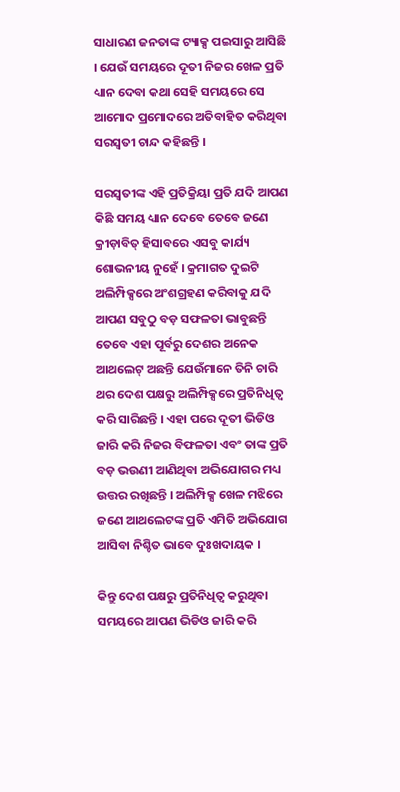ସାଧାରଣ ଜନତାଙ୍କ ଟ୍ୟାକ୍ସ ପଇସାରୁ ଆସିଛି । ଯେଉଁ ସମୟରେ ଦୂତୀ ନିଜର ଖେଳ ପ୍ରତି ଧ୍ୟାନ ଦେବା କଥା ସେହି ସମୟରେ ସେ ଆମୋଦ ପ୍ରମୋଦରେ ଅତିବାହିତ କରିଥିବା ସରସ୍ୱତୀ ଚାନ୍ଦ କହିଛନ୍ତି ।

ସରସ୍ୱତୀଙ୍କ ଏହି ପ୍ରତିକ୍ରିୟା ପ୍ରତି ଯଦି ଆପଣ କିଛି ସମୟ ଧ୍ୟାନ ଦେବେ ତେବେ ଜଣେ କ୍ରୀଡ଼ାବିତ୍ ହିସାବରେ ଏସବୁ କାର୍ଯ୍ୟ ଶୋଭନୀୟ ନୁହେଁ । କ୍ରମାଗତ ଦୁଇଟି ଅଲିମ୍ପିକ୍ସରେ ଅଂଶଗ୍ରହଣ କରିବାକୁ ଯଦି ଆପଣ ସବୁଠୁ ବଡ଼ ସଫଳତା ଭାବୁଛନ୍ତି ତେବେ ଏହା ପୂର୍ବରୁ ଦେଶର ଅନେକ ଆଥଲେଟ୍ ଅଛନ୍ତି ଯେଉଁମାନେ ତିନି ଚାରି ଥର ଦେଶ ପକ୍ଷରୁ ଅଲିମ୍ପିକ୍ସରେ ପ୍ରତିନିଧିତ୍ୱ କରି ସାରିଛନ୍ତି । ଏହା ପରେ ଦୂତୀ ଭିଡିଓ ଜାରି କରି ନିଜର ବିଫଳତା ଏବଂ ତାଙ୍କ ପ୍ରତି ବଡ଼ ଭଉଣୀ ଆଣିଥିବା ଅଭିଯୋଗର ମଧ୍ୟ ଉତ୍ତର ରଖିଛନ୍ତି । ଅଲିମ୍ପିକ୍ସ ଖେଳ ମଝିରେ ଜଣେ ଆଥଲେଟଙ୍କ ପ୍ରତି ଏମିତି ଅଭିଯୋଗ ଆସିବା ନିଶ୍ଚିତ ଭାବେ ଦୁଃଖଦାୟକ ।

କିନ୍ତୁ ଦେଶ ପକ୍ଷରୁ ପ୍ରତିନିଧିତ୍ୱ କରୁଥିବା ସମୟରେ ଆପଣ ଭିଡିଓ ଜାରି କରି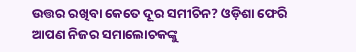ଉତ୍ତର ରଖିବା କେତେ ଦୂର ସମୀଚିନ? ଓଡ଼ିଶା ଫେରି ଆପଣ ନିଜର ସମାଲୋଚକଙ୍କୁ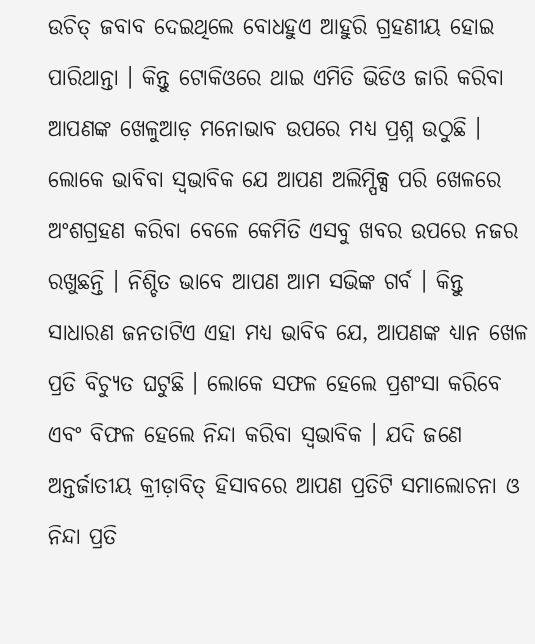ଉଚିତ୍ ଜବାବ ଦେଇଥିଲେ ବୋଧହୁଏ ଆହୁରି ଗ୍ରହଣୀୟ ହୋଇ ପାରିଥାନ୍ତା । କିନ୍ତୁ ଟୋକିଓରେ ଥାଇ ଏମିତି ଭିଡିଓ ଜାରି କରିବା ଆପଣଙ୍କ ଖେଳୁଆଡ଼ ମନୋଭାବ ଉପରେ ମଧ୍ୟ ପ୍ରଶ୍ନ ଉଠୁଛି । ଲୋକେ ଭାବିବା ସ୍ୱଭାବିକ ଯେ ଆପଣ ଅଲିମ୍ପିକ୍ସ ପରି ଖେଳରେ ଅଂଶଗ୍ରହଣ କରିବା ବେଳେ କେମିତି ଏସବୁ ଖବର ଉପରେ ନଜର ରଖୁଛନ୍ତି । ନିଶ୍ଚିତ ଭାବେ ଆପଣ ଆମ ସଭିଙ୍କ ଗର୍ବ । କିନ୍ତୁ ସାଧାରଣ ଜନତାଟିଏ ଏହା ମଧ୍ୟ ଭାବିବ ଯେ, ଆପଣଙ୍କ ଧ୍ୟାନ ଖେଳ ପ୍ରତି ବିଚ୍ୟୁତ ଘଟୁଛି । ଲୋକେ ସଫଳ ହେଲେ ପ୍ରଶଂସା କରିବେ ଏବଂ ବିଫଳ ହେଲେ ନିନ୍ଦା କରିବା ସ୍ୱଭାବିକ । ଯଦି ଜଣେ ଅନ୍ତର୍ଜାତୀୟ କ୍ରୀଡ଼ାବିତ୍ ହିସାବରେ ଆପଣ ପ୍ରତିଟି ସମାଲୋଚନା ଓ ନିନ୍ଦା ପ୍ରତି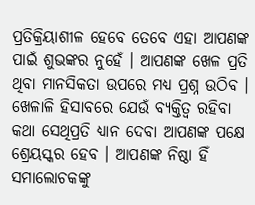ପ୍ରତିକ୍ରିୟାଶୀଳ ହେବେ ତେବେ ଏହା ଆପଣଙ୍କ ପାଇଁ ଶୁଭଙ୍କର ନୁହେଁ । ଆପଣଙ୍କ ଖେଳ ପ୍ରତି ଥିବା ମାନସିକତା ଉପରେ ମଧ୍ୟ ପ୍ରଶ୍ନ ଉଠିବ । ଖେଳାଳି ହିସାବରେ ଯେଉଁ ବ୍ୟକ୍ତିତ୍ୱ ରହିବା କଥା ସେଥିପ୍ରତି ଧ୍ୟାନ ଦେବା ଆପଣଙ୍କ ପକ୍ଷେ ଶ୍ରେୟସ୍କର ହେବ । ଆପଣଙ୍କ ନିଷ୍ଠା ହିଁ ସମାଲୋଚକଙ୍କୁ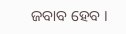ଜବାବ ହେବ ।